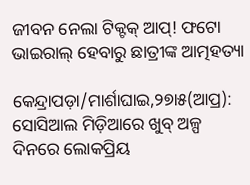ଜୀବନ ନେଲା ଟିକ୍ଟକ୍ ଆପ୍! ଫଟୋ ଭାଇରାଲ୍ ହେବାରୁ ଛାତ୍ରୀଙ୍କ ଆତ୍ମହତ୍ୟା

କେନ୍ଦ୍ରାପଡ଼ା/ମାର୍ଶାଘାଇ,୨୭ା୫(ଆପ୍ର): ସୋସିଆଲ ମିଡ଼ିଆରେ ଖୁବ୍ ଅଳ୍ପ ଦିନରେ ଲୋକପ୍ରିୟ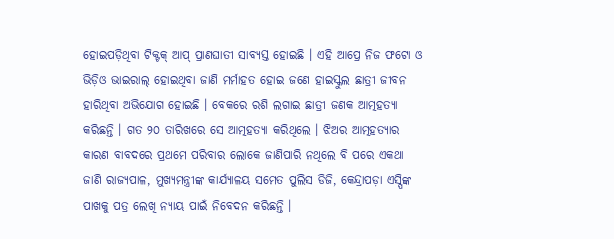ହୋଇପଡ଼ିଥିବା ଟିକ୍ଟକ୍ ଆପ୍ ପ୍ରାଣଘାତୀ ସାବ୍ୟସ୍ତ ହୋଇଛି । ଏହି ଆପ୍ରେ ନିଜ ଫଟୋ ଓ ଭିଡ଼ିଓ ଭାଇରାଲ୍ ହୋଇଥିବା ଜାଣି ମର୍ମାହତ ହୋଇ ଜଣେ ହାଇସ୍କୁଲ ଛାତ୍ରୀ ଜୀବନ ହାରିଥିବା ଅଭିଯୋଗ ହୋଇଛି । ବେକରେ ରଶି ଲଗାଇ ଛାତ୍ରୀ ଜଣକ ଆତ୍ମହତ୍ୟା କରିଛନ୍ତି । ଗତ ୨୦ ତାରିଖରେ ସେ ଆତ୍ମହତ୍ୟା କରିଥିଲେ । ଝିଅର ଆତ୍ମହତ୍ୟାର କାରଣ ବାବଦରେ ପ୍ରଥମେ ପରିବାର ଲୋକେ ଜାଣିପାରି ନଥିଲେ ବି ପରେ ଏକଥା ଜାଣି ରାଜ୍ୟପାଳ, ମୁଖ୍ୟମନ୍ତ୍ରୀଙ୍କ କାର୍ଯ୍ୟାଳୟ ସମେତ ପୁଲିସ ଡିଜି, କେନ୍ଦ୍ରାପଡ଼ା ଏସ୍ପିଙ୍କ ପାଖକୁ ପତ୍ର ଲେଖି ନ୍ୟାୟ ପାଇଁ ନିବେଦନ କରିଛନ୍ତି ।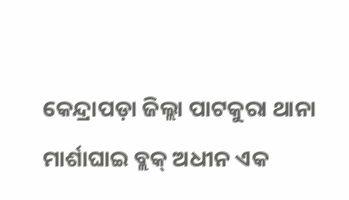କେନ୍ଦ୍ରାପଡ଼ା ଜିଲ୍ଲା ପାଟକୁରା ଥାନା ମାର୍ଶାଘାଇ ବ୍ଲକ୍ ଅଧୀନ ଏକ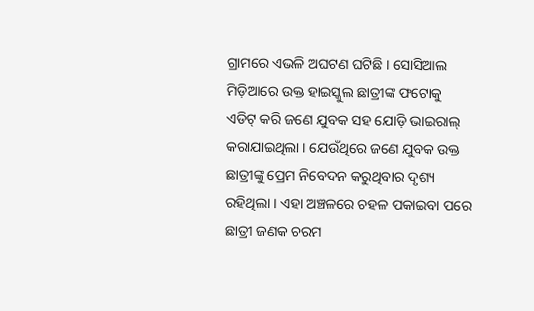ଗ୍ରାମରେ ଏଭଳି ଅଘଟଣ ଘଟିଛି । ସୋସିଆଲ ମିଡ଼ିଆରେ ଉକ୍ତ ହାଇସ୍କୁଲ ଛାତ୍ରୀଙ୍କ ଫଟୋକୁ ଏଡିଟ୍ କରି ଜଣେ ଯୁବକ ସହ ଯୋଡ଼ି ଭାଇରାଲ୍ କରାଯାଇଥିଲା । ଯେଉଁଥିରେ ଜଣେ ଯୁବକ ଉକ୍ତ ଛାତ୍ରୀଙ୍କୁ ପ୍ରେମ ନିବେଦନ କରୁଥିବାର ଦୃଶ୍ୟ ରହିଥିଲା । ଏହା ଅଞ୍ଚଳରେ ଚହଳ ପକାଇବା ପରେ ଛାତ୍ରୀ ଜଣକ ଚରମ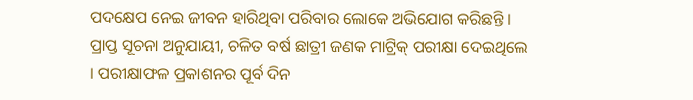ପଦକ୍ଷେପ ନେଇ ଜୀବନ ହାରିଥିବା ପରିବାର ଲୋକେ ଅଭିଯୋଗ କରିଛନ୍ତି । ପ୍ରାପ୍ତ ସୂଚନା ଅନୁଯାୟୀ, ଚଳିତ ବର୍ଷ ଛାତ୍ରୀ ଜଣକ ମାଟ୍ରିକ୍ ପରୀକ୍ଷା ଦେଇଥିଲେ । ପରୀକ୍ଷାଫଳ ପ୍ରକାଶନର ପୂର୍ବ ଦିନ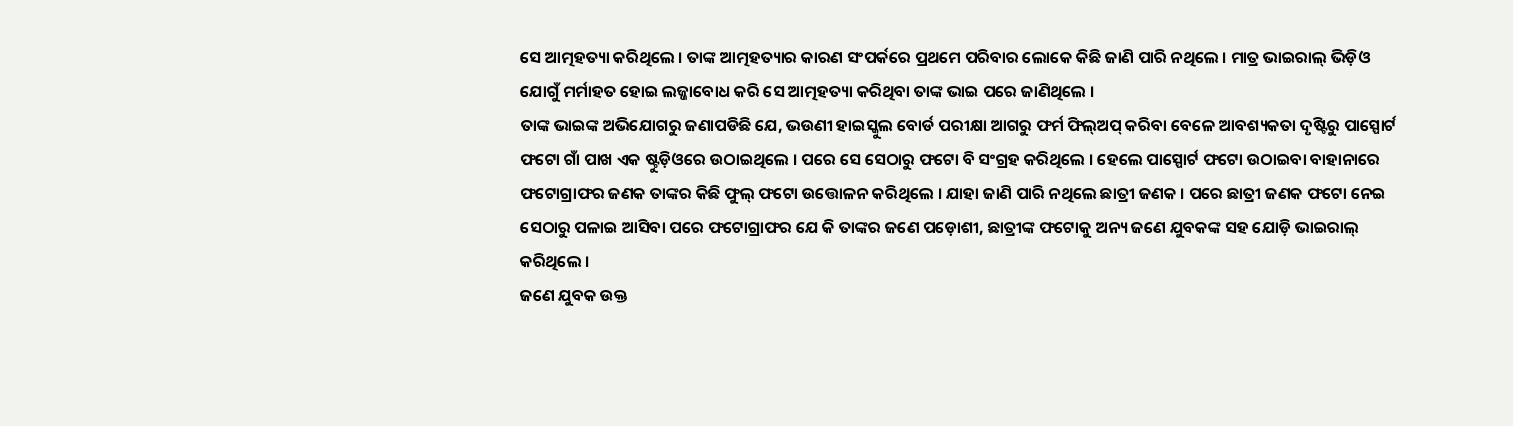ସେ ଆତ୍ମହତ୍ୟା କରିଥିଲେ । ତାଙ୍କ ଆତ୍ମହତ୍ୟାର କାରଣ ସଂପର୍କରେ ପ୍ରଥମେ ପରିବାର ଲୋକେ କିଛି ଜାଣି ପାରି ନଥିଲେ । ମାତ୍ର ଭାଇରାଲ୍ ଭିଡ଼ିଓ ଯୋଗୁଁ ମର୍ମାହତ ହୋଇ ଲଜ୍ଜାବୋଧ କରି ସେ ଆତ୍ମହତ୍ୟା କରିଥିବା ତାଙ୍କ ଭାଇ ପରେ ଜାଣିଥିଲେ ।
ତାଙ୍କ ଭାଇଙ୍କ ଅଭିଯୋଗରୁ ଜଣାପଡିଛି ଯେ, ଭଉଣୀ ହାଇସ୍କୁଲ ବୋର୍ଡ ପରୀକ୍ଷା ଆଗରୁ ଫର୍ମ ଫିଲ୍ଅପ୍ କରିବା ବେଳେ ଆବଶ୍ୟକତା ଦୃଷ୍ଟିରୁ ପାସ୍ପୋର୍ଟ ଫଟୋ ଗାଁ ପାଖ ଏକ ଷ୍ଟୁଡ଼ିଓରେ ଉଠାଇଥିଲେ । ପରେ ସେ ସେଠାରୁ ଫଟୋ ବି ସଂଗ୍ରହ କରିଥିଲେ । ହେଲେ ପାସ୍ପୋର୍ଟ ଫଟୋ ଉଠାଇବା ବାହାନାରେ ଫଟୋଗ୍ରାଫର ଜଣକ ତାଙ୍କର କିଛି ଫୁଲ୍ ଫଟୋ ଉତ୍ତୋଳନ କରିଥିଲେ । ଯାହା ଜାଣି ପାରି ନଥିଲେ ଛାତ୍ରୀ ଜଣକ । ପରେ ଛାତ୍ରୀ ଜଣକ ଫଟୋ ନେଇ ସେଠାରୁ ପଳାଇ ଆସିବା ପରେ ଫଟୋଗ୍ରାଫର ଯେ କି ତାଙ୍କର ଜଣେ ପଡ଼ୋଶୀ, ଛାତ୍ରୀଙ୍କ ଫଟୋକୁ ଅନ୍ୟ ଜଣେ ଯୁବକଙ୍କ ସହ ଯୋଡ଼ି ଭାଇରାଲ୍ କରିଥିଲେ ।
ଜଣେ ଯୁବକ ଉକ୍ତ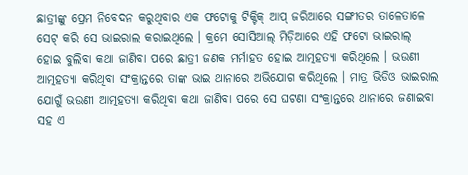ଛାତ୍ରୀଙ୍କୁ ପ୍ରେମ ନିବେଦନ କରୁଥିବାର ଏକ ଫଟୋକୁ ଟିକ୍ଟିକ୍ ଆପ୍ ଜରିଆରେ ସଙ୍ଗୀତର ତାଳେତାଳେ ସେଟ୍ କରି ସେ ଭାଇରାଲ କରାଇଥିଲେ । କ୍ରମେ ସୋସିଆଲ୍ ମିଡ଼ିଆରେ ଏହି ଫଟୋ ଭାଇରାଲ୍ ହୋଇ ବୁଲିବା କଥା ଜାଣିବା ପରେ ଛାତ୍ରୀ ଜଣକ ମର୍ମାହତ ହୋଇ ଆତ୍ମହତ୍ୟା କରିଥିଲେ । ଭଉଣୀ ଆତ୍ମହତ୍ୟା କରିଥିବା ସଂକ୍ରାନ୍ତରେ ତାଙ୍କ ଭାଇ ଥାନାରେ ଅଭିଯୋଗ କରିଥିଲେ । ମାତ୍ର ଭିଡିଓ ଭାଇରାଲ ଯୋଗୁଁ ଭଉଣୀ ଆତ୍ମହତ୍ୟା କରିଥିବା କଥା ଜାଣିବା ପରେ ସେ ଘଟଣା ସଂକ୍ରାନ୍ତରେ ଥାନାରେ ଜଣାଇବା ସହ ଏ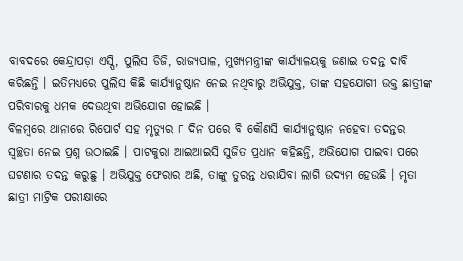ବାବଦରେ କେନ୍ଦ୍ରାପଡ଼ା ଏସ୍ପି, ପୁଲିସ ଡିଜି, ରାଜ୍ୟପାଳ, ମୁଖ୍ୟମନ୍ତ୍ରୀଙ୍କ କାର୍ଯ୍ୟାଳୟକୁ ଜଣାଇ ତଦନ୍ତ ଦାବି କରିଛନ୍ତି । ଇତିମଧ୍ୟରେ ପୁଲିସ କିଛି କାର୍ଯ୍ୟାନୁଷ୍ଠାନ ନେଇ ନଥିବାରୁ ଅଭିଯୁକ୍ତ, ତାଙ୍କ ସହଯୋଗୀ ଉକ୍ତ ଛାତ୍ରୀଙ୍କ ପରିବାରକୁ ଧମକ ଦେଉଥିବା ଅଭିଯୋଗ ହୋଇଛି ।
ବିଳମ୍ୱରେ ଥାନାରେ ରିପୋର୍ଟ ସହ ମୃତ୍ୟୁର ୮ ଦିନ ପରେ ବି କୌଣସି କାର୍ଯ୍ୟାନୁଷ୍ଠାନ ନହେବା ତଦନ୍ତର ସ୍ୱଚ୍ଛତା ନେଇ ପ୍ରଶ୍ନ ଉଠାଇଛି । ପାଟକୁରା ଆଇଆଇସି ସୁଜିତ ପ୍ରଧାନ କହିଛନ୍ତି, ଅଭିଯୋଗ ପାଇବା ପରେ ଘଟଣାର ତଦନ୍ତ କରୁଛୁ । ଅଭିଯୁକ୍ତ ଫେରାର ଅଛି, ତାଙ୍କୁ ତୁରନ୍ତ ଧରାଯିବା ଲାଗି ଉଦ୍ୟମ ହେଉଛି । ମୃତା ଛାତ୍ରୀ ମାଟ୍ରିକ ପରୀକ୍ଷାରେ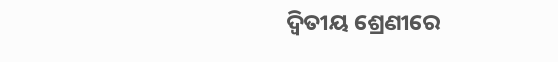ଦ୍ୱିତୀୟ ଶ୍ରେଣୀରେ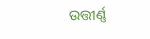ଉତ୍ତୀର୍ଣ୍ଣ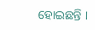ହୋଇଛନ୍ତି ।